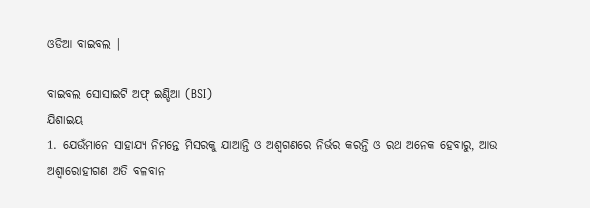ଓଡିଆ ବାଇବଲ |

ବାଇବଲ ସୋସାଇଟି ଅଫ୍ ଇଣ୍ଡିଆ (BSI)
ଯିଶାଇୟ
1. ଯେଉଁମାନେ ସାହାଯ୍ୟ ନିମନ୍ତେ ମିସରକୁ ଯାଆନ୍ତି ଓ ଅଶ୍ଵଗଣରେ ନିର୍ଭର କରନ୍ତି ଓ ରଥ ଅନେକ ହେବାରୁ, ଆଉ ଅଶ୍ଵାରୋହୀଗଣ ଅତି ବଳବାନ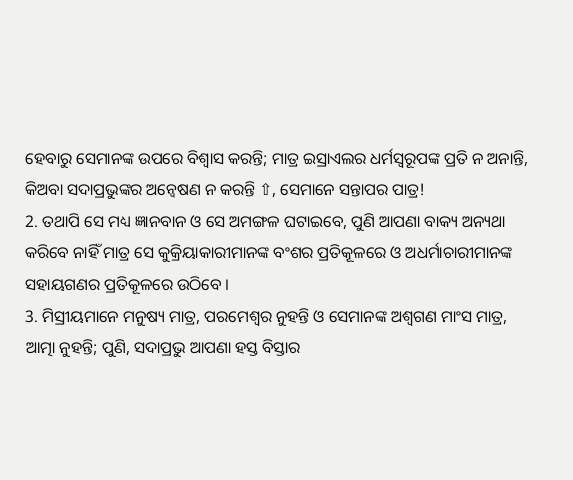ହେବାରୁ ସେମାନଙ୍କ ଉପରେ ବିଶ୍ଵାସ କରନ୍ତି; ମାତ୍ର ଇସ୍ରାଏଲର ଧର୍ମସ୍ଵରୂପଙ୍କ ପ୍ରତି ନ ଅନାନ୍ତି, କିଅବା ସଦାପ୍ରଭୁଙ୍କର ଅନ୍ଵେଷଣ ନ କରନ୍ତି ⇧, ସେମାନେ ସନ୍ତାପର ପାତ୍ର!
2. ତଥାପି ସେ ମଧ୍ୟ ଜ୍ଞାନବାନ ଓ ସେ ଅମଙ୍ଗଳ ଘଟାଇବେ, ପୁଣି ଆପଣା ବାକ୍ୟ ଅନ୍ୟଥା କରିବେ ନାହିଁ ମାତ୍ର ସେ କୁକ୍ରିୟାକାରୀମାନଙ୍କ ବଂଶର ପ୍ରତିକୂଳରେ ଓ ଅଧର୍ମାଚାରୀମାନଙ୍କ ସହାୟଗଣର ପ୍ରତିକୂଳରେ ଉଠିବେ ।
3. ମିସ୍ରୀୟମାନେ ମନୁଷ୍ୟ ମାତ୍ର, ପରମେଶ୍ଵର ନୁହନ୍ତି ଓ ସେମାନଙ୍କ ଅଶ୍ଵଗଣ ମାଂସ ମାତ୍ର, ଆତ୍ମା ନୁହନ୍ତି; ପୁଣି, ସଦାପ୍ରଭୁ ଆପଣା ହସ୍ତ ବିସ୍ତାର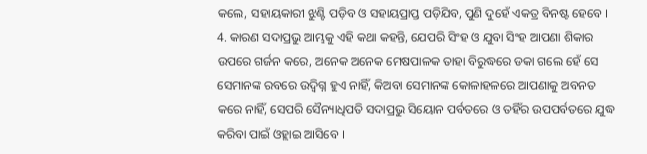କଲେ, ସହାୟକାରୀ ଝୁଣ୍ଟି ପଡ଼ିବ ଓ ସହାୟପ୍ରାପ୍ତ ପଡ଼ିଯିବ, ପୁଣି ଦୁହେଁ ଏକତ୍ର ବିନଷ୍ଟ ହେବେ ।
4. କାରଣ ସଦାପ୍ରଭୁ ଆମ୍ଭକୁ ଏହି କଥା କହନ୍ତି, ଯେପରି ସିଂହ ଓ ଯୁବା ସିଂହ ଆପଣା ଶିକାର ଉପରେ ଗର୍ଜନ କରେ, ଅନେକ ଅନେକ ମେଷପାଳକ ତାହା ବିରୁଦ୍ଧରେ ଡକା ଗଲେ ହେଁ ସେ ସେମାନଙ୍କ ରବରେ ଉଦ୍ବିଗ୍ନ ହୁଏ ନାହିଁ, କିଅବା ସେମାନଙ୍କ କୋଳାହଳରେ ଆପଣାକୁ ଅବନତ କରେ ନାହିଁ, ସେପରି ସୈନ୍ୟାଧିପତି ସଦାପ୍ରଭୁ ସିୟୋନ ପର୍ବତରେ ଓ ତହିଁର ଉପପର୍ବତରେ ଯୁଦ୍ଧ କରିବା ପାଇଁ ଓହ୍ଲାଇ ଆସିବେ ।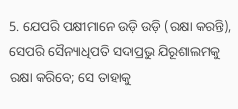5. ଯେପରି ପକ୍ଷୀମାନେ ଉଡ଼ି ଉଡ଼ି (ରକ୍ଷା କରନ୍ତି), ସେପରି ସୈନ୍ୟାଧିପତି ସଦାପ୍ରଭୁ ଯିରୂଶାଲମକୁ ରକ୍ଷା କରିବେ; ସେ ତାହାକୁ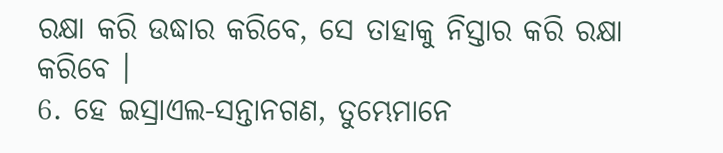ରକ୍ଷା କରି ଉଦ୍ଧାର କରିବେ, ସେ ତାହାକୁ ନିସ୍ତାର କରି ରକ୍ଷା କରିବେ ।
6. ହେ ଇସ୍ରାଏଲ-ସନ୍ତାନଗଣ, ତୁମ୍ଭେମାନେ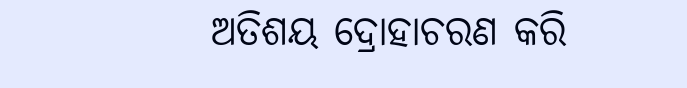ଅତିଶୟ ଦ୍ରୋହାଚରଣ କରି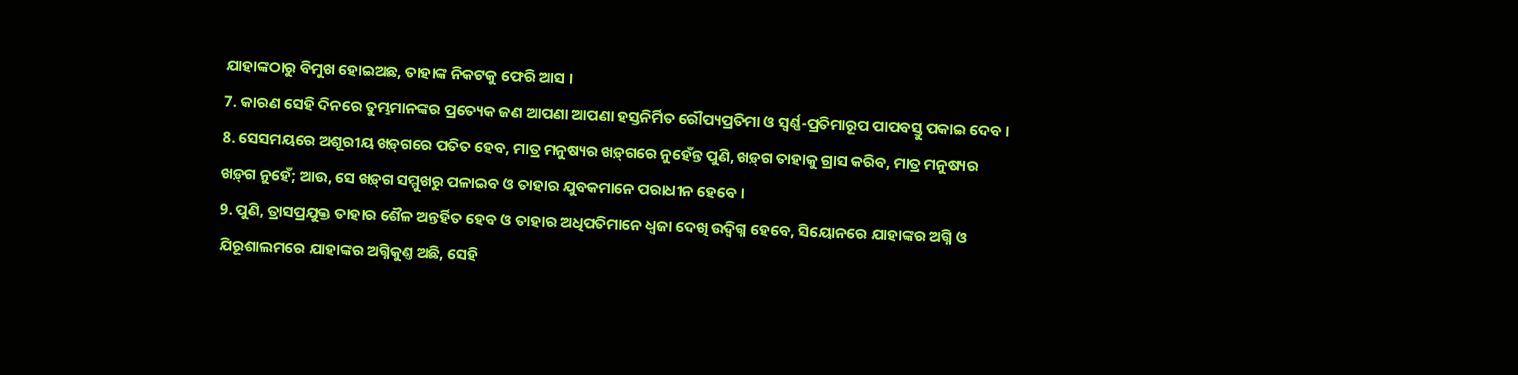ଯାହାଙ୍କଠାରୁ ବିମୁଖ ହୋଇଅଛ, ତାହାଙ୍କ ନିକଟକୁ ଫେରି ଆସ ।
7. କାରଣ ସେହି ଦିନରେ ତୁମ୍ଭମାନଙ୍କର ପ୍ରତ୍ୟେକ ଜଣ ଆପଣା ଆପଣା ହସ୍ତନିର୍ମିତ ରୌପ୍ୟପ୍ରତିମା ଓ ସ୍ଵର୍ଣ୍ଣ-ପ୍ରତିମାରୂପ ପାପବସ୍ତୁ ପକାଇ ଦେବ ।
8. ସେସମୟରେ ଅଶୂରୀୟ ଖଡ଼୍‍ଗରେ ପତିତ ହେବ, ମାତ୍ର ମନୁଷ୍ୟର ଖଡ଼୍‍ଗରେ ନୁହେଁନ୍ତ ପୁଣି, ଖଡ଼୍‍ଗ ତାହାକୁ ଗ୍ରାସ କରିବ, ମାତ୍ର ମନୁଷ୍ୟର ଖଡ଼୍‍ଗ ନୁହେଁ; ଆଉ, ସେ ଖଡ଼୍‍ଗ ସମ୍ମୁଖରୁ ପଳାଇବ ଓ ତାହାର ଯୁବକମାନେ ପରାଧୀନ ହେବେ ।
9. ପୁଣି, ତ୍ରାସପ୍ରଯୁକ୍ତ ତାହାର ଶୈଳ ଅନ୍ତର୍ହିତ ହେବ ଓ ତାହାର ଅଧିପତିମାନେ ଧ୍ଵଜା ଦେଖି ଉଦ୍ବିଗ୍ନ ହେବେ, ସିୟୋନରେ ଯାହାଙ୍କର ଅଗ୍ନି ଓ ଯିରୂଶାଲମରେ ଯାହାଙ୍କର ଅଗ୍ନିକୁଣ୍ତ ଅଛି, ସେହି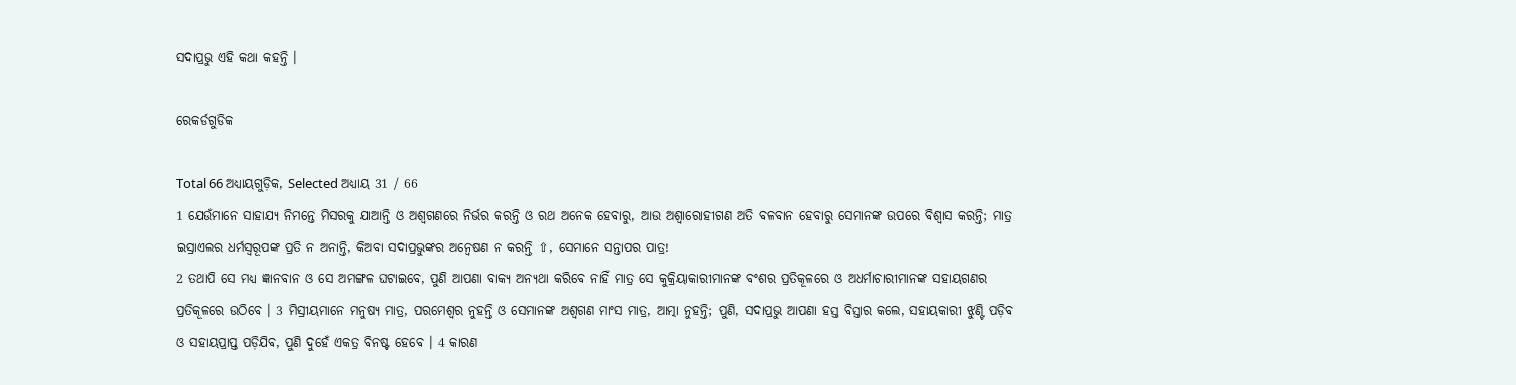ସଦାପ୍ରଭୁ ଏହି କଥା କହନ୍ତି ।

ରେକର୍ଡଗୁଡିକ

Total 66 ଅଧ୍ୟାୟଗୁଡ଼ିକ, Selected ଅଧ୍ୟାୟ 31 / 66
1 ଯେଉଁମାନେ ସାହାଯ୍ୟ ନିମନ୍ତେ ମିସରକୁ ଯାଆନ୍ତି ଓ ଅଶ୍ଵଗଣରେ ନିର୍ଭର କରନ୍ତି ଓ ରଥ ଅନେକ ହେବାରୁ, ଆଉ ଅଶ୍ଵାରୋହୀଗଣ ଅତି ବଳବାନ ହେବାରୁ ସେମାନଙ୍କ ଉପରେ ବିଶ୍ଵାସ କରନ୍ତି; ମାତ୍ର ଇସ୍ରାଏଲର ଧର୍ମସ୍ଵରୂପଙ୍କ ପ୍ରତି ନ ଅନାନ୍ତି, କିଅବା ସଦାପ୍ରଭୁଙ୍କର ଅନ୍ଵେଷଣ ନ କରନ୍ତି ⇧, ସେମାନେ ସନ୍ତାପର ପାତ୍ର!
2 ତଥାପି ସେ ମଧ୍ୟ ଜ୍ଞାନବାନ ଓ ସେ ଅମଙ୍ଗଳ ଘଟାଇବେ, ପୁଣି ଆପଣା ବାକ୍ୟ ଅନ୍ୟଥା କରିବେ ନାହିଁ ମାତ୍ର ସେ କୁକ୍ରିୟାକାରୀମାନଙ୍କ ବଂଶର ପ୍ରତିକୂଳରେ ଓ ଅଧର୍ମାଚାରୀମାନଙ୍କ ସହାୟଗଣର ପ୍ରତିକୂଳରେ ଉଠିବେ । 3 ମିସ୍ରୀୟମାନେ ମନୁଷ୍ୟ ମାତ୍ର, ପରମେଶ୍ଵର ନୁହନ୍ତି ଓ ସେମାନଙ୍କ ଅଶ୍ଵଗଣ ମାଂସ ମାତ୍ର, ଆତ୍ମା ନୁହନ୍ତି; ପୁଣି, ସଦାପ୍ରଭୁ ଆପଣା ହସ୍ତ ବିସ୍ତାର କଲେ, ସହାୟକାରୀ ଝୁଣ୍ଟି ପଡ଼ିବ ଓ ସହାୟପ୍ରାପ୍ତ ପଡ଼ିଯିବ, ପୁଣି ଦୁହେଁ ଏକତ୍ର ବିନଷ୍ଟ ହେବେ । 4 କାରଣ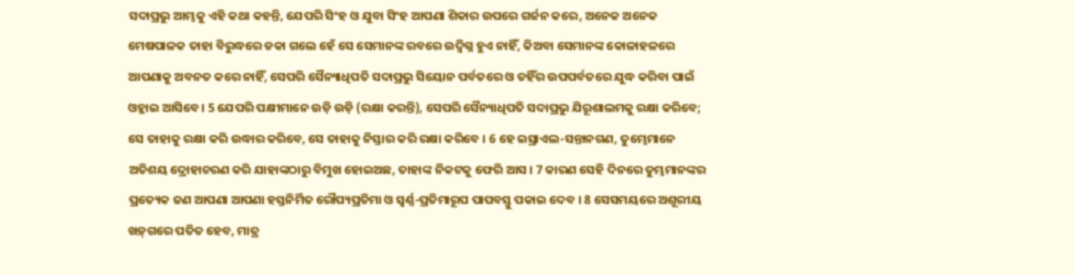ସଦାପ୍ରଭୁ ଆମ୍ଭକୁ ଏହି କଥା କହନ୍ତି, ଯେପରି ସିଂହ ଓ ଯୁବା ସିଂହ ଆପଣା ଶିକାର ଉପରେ ଗର୍ଜନ କରେ, ଅନେକ ଅନେକ ମେଷପାଳକ ତାହା ବିରୁଦ୍ଧରେ ଡକା ଗଲେ ହେଁ ସେ ସେମାନଙ୍କ ରବରେ ଉଦ୍ବିଗ୍ନ ହୁଏ ନାହିଁ, କିଅବା ସେମାନଙ୍କ କୋଳାହଳରେ ଆପଣାକୁ ଅବନତ କରେ ନାହିଁ, ସେପରି ସୈନ୍ୟାଧିପତି ସଦାପ୍ରଭୁ ସିୟୋନ ପର୍ବତରେ ଓ ତହିଁର ଉପପର୍ବତରେ ଯୁଦ୍ଧ କରିବା ପାଇଁ ଓହ୍ଲାଇ ଆସିବେ । 5 ଯେପରି ପକ୍ଷୀମାନେ ଉଡ଼ି ଉଡ଼ି (ରକ୍ଷା କରନ୍ତି), ସେପରି ସୈନ୍ୟାଧିପତି ସଦାପ୍ରଭୁ ଯିରୂଶାଲମକୁ ରକ୍ଷା କରିବେ; ସେ ତାହାକୁ ରକ୍ଷା କରି ଉଦ୍ଧାର କରିବେ, ସେ ତାହାକୁ ନିସ୍ତାର କରି ରକ୍ଷା କରିବେ । 6 ହେ ଇସ୍ରାଏଲ-ସନ୍ତାନଗଣ, ତୁମ୍ଭେମାନେ ଅତିଶୟ ଦ୍ରୋହାଚରଣ କରି ଯାହାଙ୍କଠାରୁ ବିମୁଖ ହୋଇଅଛ, ତାହାଙ୍କ ନିକଟକୁ ଫେରି ଆସ । 7 କାରଣ ସେହି ଦିନରେ ତୁମ୍ଭମାନଙ୍କର ପ୍ରତ୍ୟେକ ଜଣ ଆପଣା ଆପଣା ହସ୍ତନିର୍ମିତ ରୌପ୍ୟପ୍ରତିମା ଓ ସ୍ଵର୍ଣ୍ଣ-ପ୍ରତିମାରୂପ ପାପବସ୍ତୁ ପକାଇ ଦେବ । 8 ସେସମୟରେ ଅଶୂରୀୟ ଖଡ଼୍‍ଗରେ ପତିତ ହେବ, ମାତ୍ର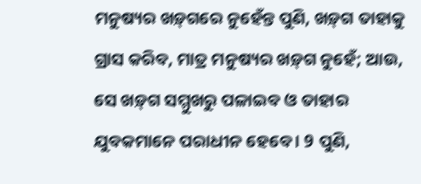ମନୁଷ୍ୟର ଖଡ଼୍‍ଗରେ ନୁହେଁନ୍ତ ପୁଣି, ଖଡ଼୍‍ଗ ତାହାକୁ ଗ୍ରାସ କରିବ, ମାତ୍ର ମନୁଷ୍ୟର ଖଡ଼୍‍ଗ ନୁହେଁ; ଆଉ, ସେ ଖଡ଼୍‍ଗ ସମ୍ମୁଖରୁ ପଳାଇବ ଓ ତାହାର ଯୁବକମାନେ ପରାଧୀନ ହେବେ । 9 ପୁଣି,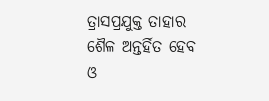ତ୍ରାସପ୍ରଯୁକ୍ତ ତାହାର ଶୈଳ ଅନ୍ତର୍ହିତ ହେବ ଓ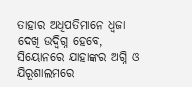ତାହାର ଅଧିପତିମାନେ ଧ୍ଵଜା ଦେଖି ଉଦ୍ବିଗ୍ନ ହେବେ, ସିୟୋନରେ ଯାହାଙ୍କର ଅଗ୍ନି ଓ ଯିରୂଶାଲମରେ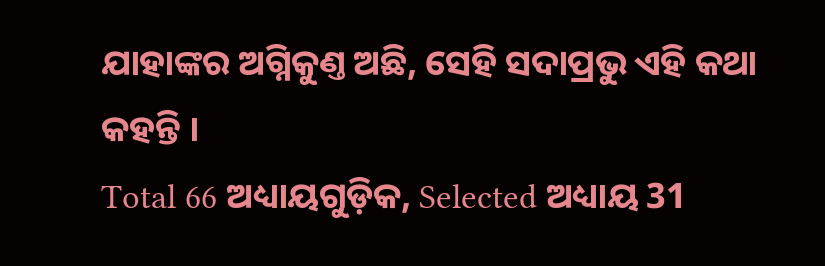ଯାହାଙ୍କର ଅଗ୍ନିକୁଣ୍ତ ଅଛି, ସେହି ସଦାପ୍ରଭୁ ଏହି କଥା କହନ୍ତି ।
Total 66 ଅଧ୍ୟାୟଗୁଡ଼ିକ, Selected ଅଧ୍ୟାୟ 31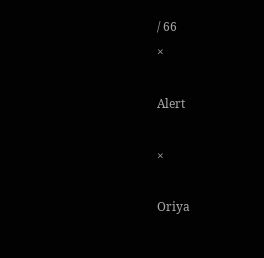/ 66
×

Alert

×

Oriya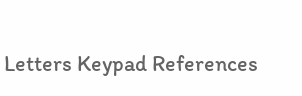Letters Keypad References